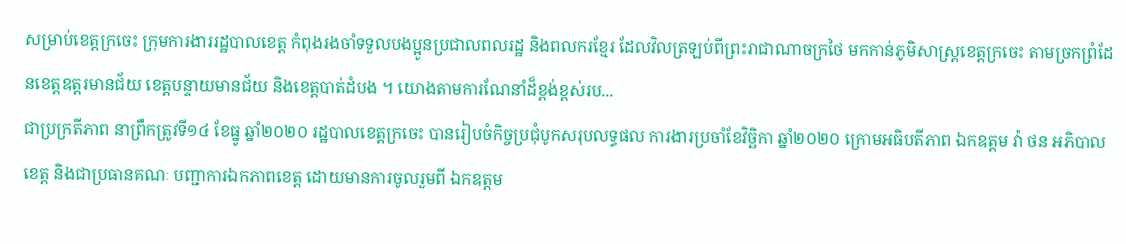សម្រាប់ខេត្តក្រចេះ ក្រុមការងាររដ្ឋបាលខេត្ត កំពុងរងចាំទទួលបងប្អូនប្រជាលពលរដ្ឋ និងពលករខ្មែរ ដែលវិលត្រឡប់ពីព្រះរាជាណាចក្រថៃ មកកាន់ភូមិសាស្ត្រខេត្តក្រចេះ តាមច្រកព្រំដែនខេត្តឧត្តរមានជ័យ ខេត្តបន្ទាយមានជ័យ និងខេត្តបាត់ដំបង ។ យោងតាមការណែនាំដ៏ខ្ពង់ខ្ពស់រប...
ជាប្រក្រតីភាព នាព្រឹកត្រូវទី១៤ ខែធ្នូ ឆ្នាំ២០២០ រដ្ឋបាលខេត្តក្រចេះ បានរៀបចំកិច្ចប្រជុំបូកសរុបលទ្ធផល ការងារប្រចាំខែវិច្ឆិកា ឆ្នាំ២០២០ ក្រោមអធិបតីភាព ឯកឧត្តម វ៉ា ថន អភិបាលខេត្ត និងជាប្រធានគណៈ បញ្ជាការឯកភាពខេត្ត ដោយមានការចូលរួមពី ឯកឧត្តម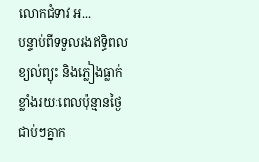លោកជំទាវ អ...
បន្ទាប់ពីទទួលរងឥទ្ធិពលខ្យល់ព្យុះ និងភ្លៀងធ្លាក់ខ្លាំងរយៈពេលប៉ុន្មានថ្ងៃជាប់ៗគ្នាក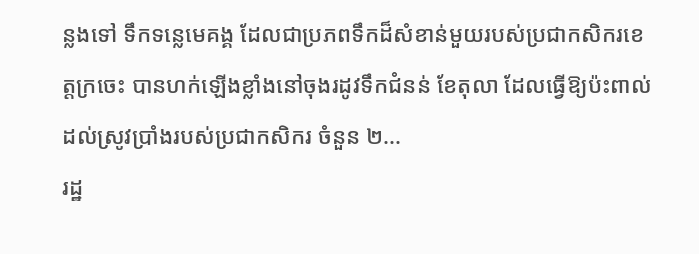ន្លងទៅ ទឹកទន្លេមេគង្គ ដែលជាប្រភពទឹកដ៏សំខាន់មួយរបស់ប្រជាកសិករខេត្តក្រចេះ បានហក់ឡើងខ្លាំងនៅចុងរដូវទឹកជំនន់ ខែតុលា ដែលធ្វើឱ្យប៉ះពាល់ដល់ស្រូវប្រាំងរបស់ប្រជាកសិករ ចំនួន ២...
រដ្ឋ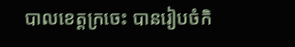បាលខេត្តក្រចេះ បានរៀបចំកិ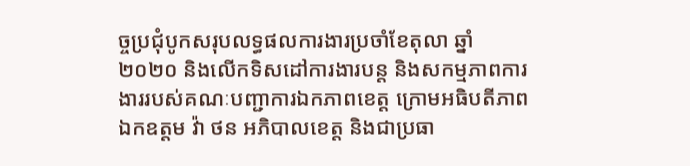ច្ចប្រជុំបូកសរុបលទ្ធផលការងារប្រចាំខែតុលា ឆ្នាំ២០២០ និងលើកទិសដៅការងារបន្ត និងសកម្មភាពការងាររបស់គណៈបញ្ជាការឯកភាពខេត្ត ក្រោមអធិបតីភាព ឯកឧត្តម វ៉ា ថន អភិបាលខេត្ត និងជាប្រធា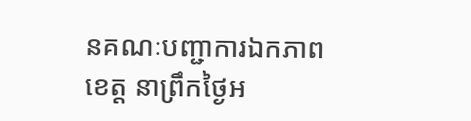នគណៈបញ្ជាការឯកភាពខេត្ត នាព្រឹកថ្ងៃអ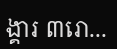ង្គារ ៣រោ...